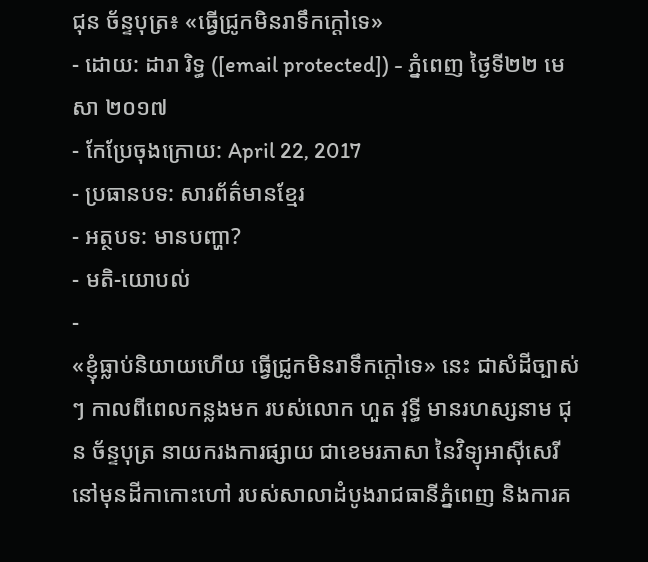ជុន ច័ន្ទបុត្រ៖ «ធ្វើជ្រូកមិនរាទឹកក្ដៅទេ»
- ដោយ: ដារា រិទ្ធ ([email protected]) - ភ្នំពេញ ថ្ងៃទី២២ មេសា ២០១៧
- កែប្រែចុងក្រោយ: April 22, 2017
- ប្រធានបទ: សារព័ត៌មានខ្មែរ
- អត្ថបទ: មានបញ្ហា?
- មតិ-យោបល់
-
«ខ្ញុំធ្លាប់និយាយហើយ ធ្វើជ្រូកមិនរាទឹកក្តៅទេ» នេះ ជាសំដីច្បាស់ៗ កាលពីពេលកន្លងមក របស់លោក ហួត វុទ្ធី មានរហស្សនាម ជុន ច័ន្ទបុត្រ នាយករងការផ្សាយ ជាខេមរភាសា នៃវិទ្យុអាស៊ីសេរី នៅមុនដីកាកោះហៅ របស់សាលាដំបូងរាជធានីភ្នំពេញ និងការគ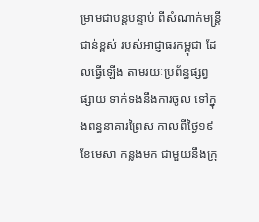ម្រាមជាបន្តបន្ទាប់ ពីសំណាក់មន្ត្រីជាន់ខ្ពស់ របស់អាជ្ញាធរកម្ពុជា ដែលធ្វើឡើង តាមរយៈប្រព័ន្ធផ្សព្វផ្សាយ ទាក់ទងនឹងការចូល ទៅក្នុងពន្ធនាគារព្រៃស កាលពីថ្ងៃ១៩ ខែមេសា កន្លងមក ជាមួយនឹងក្រុ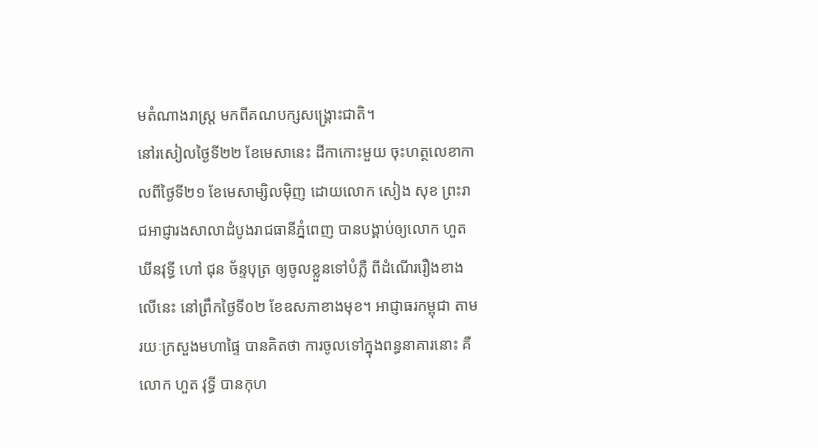មតំណាងរាស្ត្រ មកពីគណបក្សសង្គ្រោះជាតិ។
នៅរសៀលថ្ងៃទី២២ ខែមេសានេះ ដីកាកោះមួយ ចុះហត្ថលេខាកាលពីថ្ងៃទី២១ ខែមេសាម្សិលម៉ិញ ដោយលោក សៀង សុខ ព្រះរាជអាជ្ញារងសាលាដំបូងរាជធានីភ្នំពេញ បានបង្គាប់ឲ្យលោក ហួត ឃីនវុទ្ធី ហៅ ជុន ច័ន្ទបុត្រ ឲ្យចូលខ្លួនទៅបំភ្លឺ ពីដំណើររឿងខាងលើនេះ នៅព្រឹកថ្ងៃទី០២ ខែឧសភាខាងមុខ។ អាជ្ញាធរកម្ពុជា តាមរយៈក្រសួងមហាផ្ទៃ បានគិតថា ការចូលទៅក្នុងពន្ធនាគារនោះ គឺលោក ហួត វុទ្ធី បានកុហ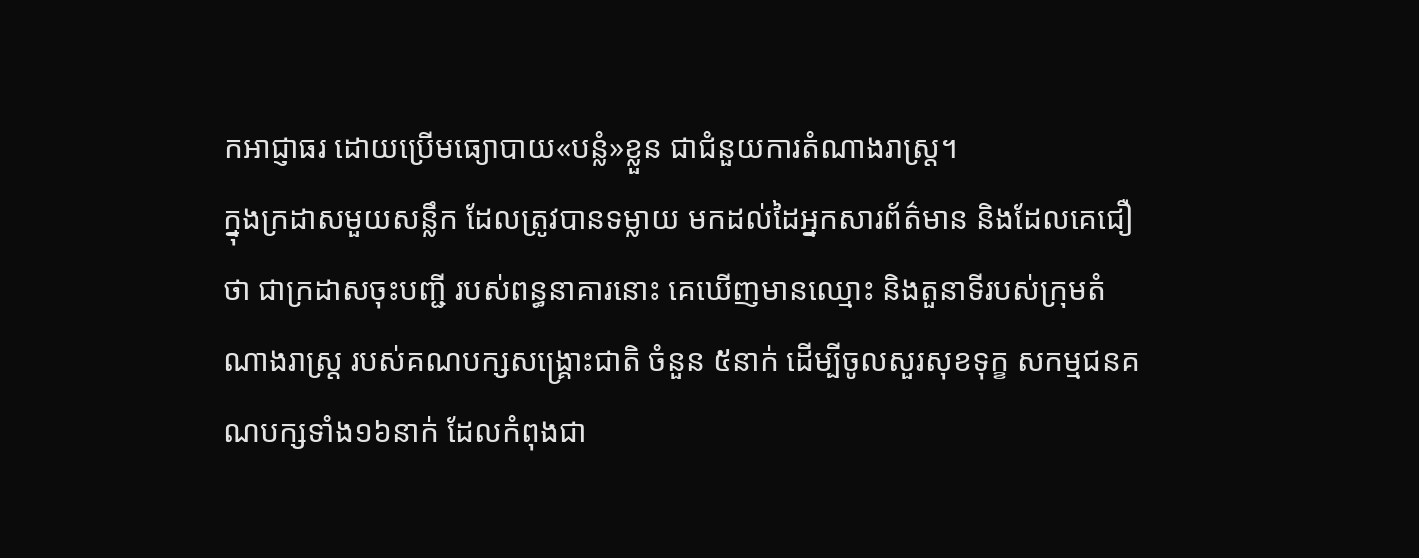កអាជ្ញាធរ ដោយប្រើមធ្យោបាយ«បន្លំ»ខ្លួន ជាជំនួយការតំណាងរាស្ត្រ។
ក្នុងក្រដាសមួយសន្លឹក ដែលត្រូវបានទម្លាយ មកដល់ដៃអ្នកសារព័ត៌មាន និងដែលគេជឿថា ជាក្រដាសចុះបញ្ជី របស់ពន្ធនាគារនោះ គេឃើញមានឈ្មោះ និងតួនាទីរបស់ក្រុមតំណាងរាស្ត្រ របស់គណបក្សសង្គ្រោះជាតិ ចំនួន ៥នាក់ ដើម្បីចូលសួរសុខទុក្ខ សកម្មជនគណបក្សទាំង១៦នាក់ ដែលកំពុងជា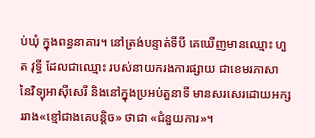ប់ឃុំ ក្នុងពន្ធនាគារ។ នៅត្រង់បន្ទាត់ទីបី គេឃើញមានឈ្មោះ ហួត វុទ្ធី ដែលជាឈ្មោះ របស់នាយករងការផ្សាយ ជាខេមរភាសា នៃវិទ្យុអាស៊ីសេរី និងនៅក្នុងប្រអប់តួនាទី មានសរសេរដោយអក្សររាង«ខ្មៅជាងគេបន្តិច» ថាជា «ជំនួយការ»។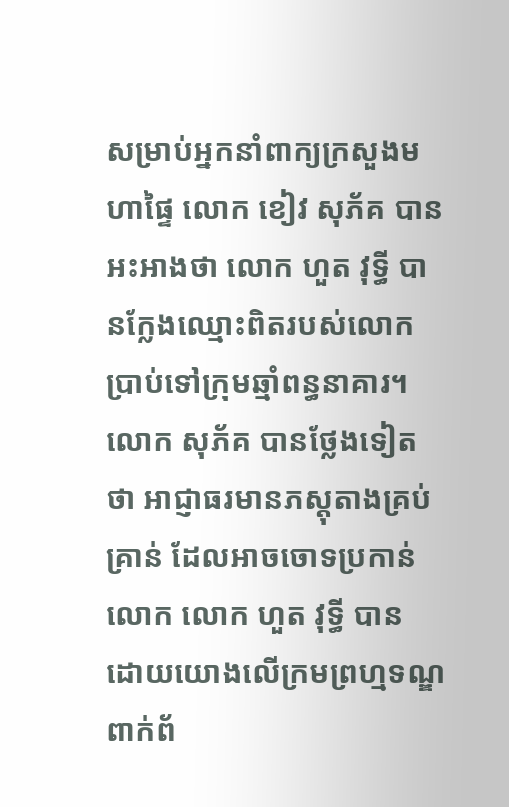សម្រាប់អ្នកនាំពាក្យក្រសួងមហាផ្ទៃ លោក ខៀវ សុភ័គ បានអះអាងថា លោក ហួត វុទ្ធី បានក្លែងឈ្មោះពិតរបស់លោក ប្រាប់ទៅក្រុមឆ្មាំពន្ធនាគារ។ លោក សុភ័គ បានថ្លែងទៀតថា អាជ្ញាធរមានភស្តុតាងគ្រប់គ្រាន់ ដែលអាចចោទប្រកាន់លោក លោក ហួត វុទ្ធី បាន ដោយយោងលើក្រមព្រហ្មទណ្ឌ ពាក់ព័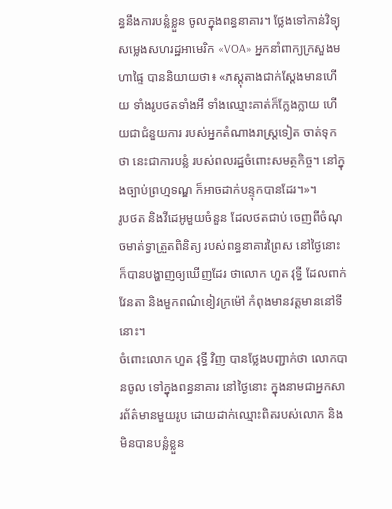ន្ធនឹងការបន្លំខ្លួន ចូលក្នុងពន្ធនាគារ។ ថ្លែងទៅកាន់វិទ្យុសម្លេងសហរដ្ឋអាមេរិក «VOA» អ្នកនាំពាក្យក្រសួងមហាផ្ទៃ បាននិយាយថា៖ «ភស្តុតាងជាក់ស្តែងមានហើយ ទាំងរូបថតទាំងអី ទាំងឈ្មោះគាត់ក៏ក្លែងក្លាយ ហើយជាជំនួយការ របស់អ្នកតំណាងរាស្រ្តទៀត ចាត់ទុកថា នេះជាការបន្លំ របស់ពលរដ្ឋចំពោះសមត្ថកិច្ច។ នៅក្នុងច្បាប់ព្រហ្មទណ្ឌ ក៏អាចដាក់បន្ទុកបានដែរ។»។
រូបថត និងវីដេអូមួយចំនួន ដែលថតជាប់ ចេញពីចំណុចមាត់ទ្វាត្រួតពិនិត្យ របស់ពន្ធនាគារព្រៃស នៅថ្ងៃនោះ ក៏បានបង្ហាញឲ្យឃើញដែរ ថាលោក ហួត វុទ្ធី ដែលពាក់វែនតា និងមួកពណ៌ខៀវក្រម៉ៅ កំពុងមានវត្តមាននៅទីនោះ។
ចំពោះលោក ហួត វុទ្ធី វិញ បានថ្លែងបញ្ជាក់ថា លោកបានចូល ទៅក្នុងពន្ធនាគារ នៅថ្ងៃនោះ ក្នុងនាមជាអ្នកសារព័ត៌មានមួយរូប ដោយដាក់ឈ្មោះពិតរបស់លោក និងមិនបានបន្លំខ្លួន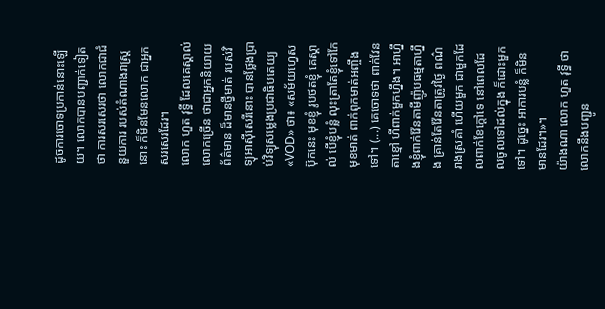ដូចការចោទប្រកាន់នោះឡើយ។ លោកបានបញ្ជាក់ទៀតថា ការសរសេរថា លោកជាជំនួយការ របស់តំណាងរាស្ត្រនោះ ក៏មិនមែនលោក ជាអ្នកសរសេរដែរ។
លោក ហួត វុទ្ធី ដែលគេស្គាល់លោកច្រើន ថាជាអ្នកនិយាយព័ត៌មាន ដ៏មានថ្វីមាត់ របស់វិទ្យុអាស៊ីសេរីនោះ បានថ្លែងប្រាប់វិទ្យុសម្លេងប្រជាធិបតេយ្យ «VOD» ថា៖ «សម័យហ្វេសប៊ុកនេះ មុខខ្ញុំ រូបថតខ្ញុំ គេស្គាល់ បើខ្ញុំបន្លំ លុះត្រាតែខ្ញុំទៅកែមុខមាត់ ពាក់ពុកមាត់អញ្ចឹងទៅ។ (...) គេចោទថា ពាក់វែនតាខ្មៅ ហីពាក់មួកហ្នឹង។ អាហ្នឹងខ្ញុំពាក់វ៉ែនតាមីញ៉ូបធម្មតាហ្នឹង គ្រាន់តែវ៉ែនតាត្រូវថ្ងៃ ពណ៌រាងស្រគាំ ហើយមួក ជាមួកដែលពាក់ខែក្តៅទេ នៅពេលដែលចូលទៅដល់ក្នុង ក៏ដោះមួកទៅ។ ដូច្នេះ អាការបន្លំ ក៏មិនមានដែរ។»។
យ៉ាងណា លោក ហួត វុទ្ធី ថាលោកនឹងបញ្ជូន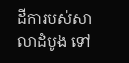ដីការបស់សាលាដំបូង ទៅ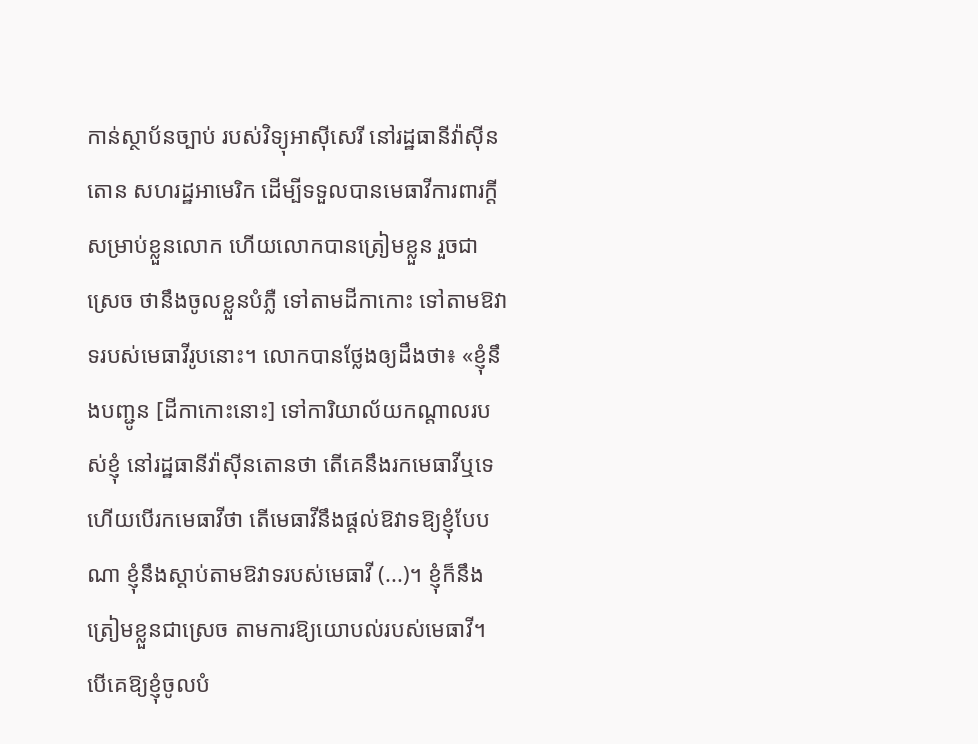កាន់ស្ថាប័នច្បាប់ របស់វិទ្យុអាស៊ីសេរី នៅរដ្ឋធានីវ៉ាស៊ីនតោន សហរដ្ឋអាមេរិក ដើម្បីទទួលបានមេធាវីការពារក្ដី សម្រាប់ខ្លួនលោក ហើយលោកបានត្រៀមខ្លួន រួចជាស្រេច ថានឹងចូលខ្លួនបំភ្លឺ ទៅតាមដីកាកោះ ទៅតាមឱវាទរបស់មេធាវីរូបនោះ។ លោកបានថ្លែងឲ្យដឹងថា៖ «ខ្ញុំនឹងបញ្ជូន [ដីកាកោះនោះ] ទៅការិយាល័យកណ្តាលរបស់ខ្ញុំ នៅរដ្ឋធានីវ៉ាស៊ីនតោនថា តើគេនឹងរកមេធាវីឬទេ ហើយបើរកមេធាវីថា តើមេធាវីនឹងផ្តល់ឱវាទឱ្យខ្ញុំបែបណា ខ្ញុំនឹងស្តាប់តាមឱវាទរបស់មេធាវី (...)។ ខ្ញុំក៏នឹងត្រៀមខ្លួនជាស្រេច តាមការឱ្យយោបល់របស់មេធាវី។ បើគេឱ្យខ្ញុំចូលបំ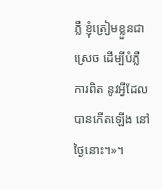ភ្លឺ ខ្ញុំត្រៀមខ្លួនជាស្រេច ដើម្បីបំភ្លឺការពិត នូវអ្វីដែលបានកើតឡើង នៅថ្ងៃនោះ។»។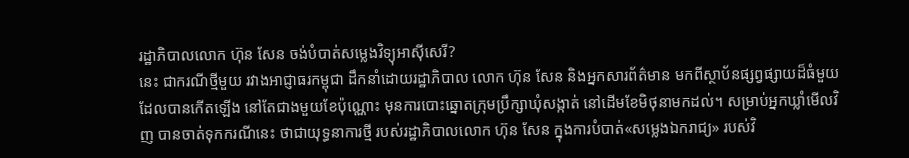រដ្ឋាភិបាលលោក ហ៊ុន សែន ចង់បំបាត់សម្លេងវិទ្យុអាស៊ីសេរី?
នេះ ជាករណីថ្មីមួយ រវាងអាជ្ញាធរកម្ពុជា ដឹកនាំដោយរដ្ឋាភិបាល លោក ហ៊ុន សែន និងអ្នកសារព័ត៌មាន មកពីស្ថាប័នផ្សព្វផ្សាយដ៏ធំមួយ ដែលបានកើតឡើង នៅតែជាងមួយខែប៉ុណ្ណោះ មុនការបោះឆ្នោតក្រុមប្រឹក្សាឃុំសង្កាត់ នៅដើមខែមិថុនាមកដល់។ សម្រាប់អ្នកឃ្លាំមើលវិញ បានចាត់ទុកករណីនេះ ថាជាយុទ្ធនាការថ្មី របស់រដ្ឋាភិបាលលោក ហ៊ុន សែន ក្នុងការបំបាត់«សម្លេងឯករាជ្យ» របស់វិ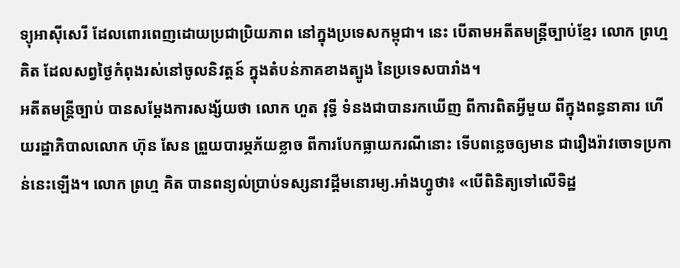ទ្យុអាស៊ីសេរី ដែលពោរពេញដោយប្រជាប្រិយភាព នៅក្នុងប្រទេសកម្ពុជា។ នេះ បើតាមអតីតមន្ត្រីច្បាប់ខ្មែរ លោក ព្រហ្ម គិត ដែលសព្វថ្ងៃកំពុងរស់នៅចូលនិវត្តន៍ ក្នុងតំបន់ភាគខាងត្បូង នៃប្រទេសបារាំង។
អតីតមន្ត្រីច្បាប់ បានសម្ដែងការសង្ស័យថា លោក ហួត វុទ្ធី ទំនងជាបានរកឃើញ ពីការពិតអ្វីមួយ ពីក្នុងពន្ធនាគារ ហើយរដ្ឋាភិបាលលោក ហ៊ុន សែន ព្រួយបារម្ភភ័យខ្លាច ពីការបែកធ្លាយករណីនោះ ទើបពន្លេចឲ្យមាន ជារឿងរ៉ាវចោទប្រកាន់នេះឡើង។ លោក ព្រហ្ម គិត បានពន្យល់ប្រាប់ទស្សនាវដ្ដីមនោរម្យ.អាំងហ្វូថា៖ «បើពិនិត្យទៅលើទិដ្ឋ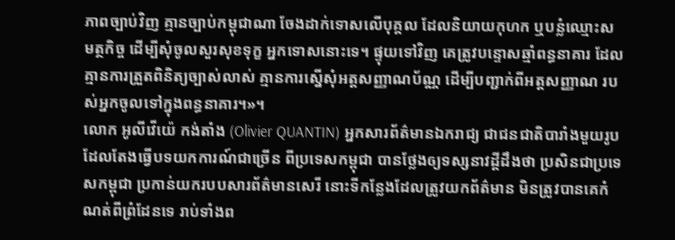ភាពច្បាប់វិញ គ្មានច្បាប់កម្ពុជាណា ចែងដាក់ទោសលើបុគ្គល ដែលនិយាយកុហក ឬបន្លំឈ្មោះសមត្ថកិច្ច ដើម្បីសុំចូលសួរសុខទុក្ខ អ្នកទោសនោះទេ។ ផ្ទុយទៅវិញ គេត្រូវបន្ទោសឆ្មាំពន្ធនាគារ ដែលគ្មានការត្រួតពិនិត្យច្បាស់លាស់ គ្មានការស្នើសុំអត្តសញ្ញាណប័ណ្ណ ដើម្បីបញ្ជាក់ពីអត្តសញ្ញាណ របស់អ្នកចូលទៅក្នុងពន្ធនាគារ។»។
លោក អូលីវើយ៉េ កង់តាំង (Olivier QUANTIN) អ្នកសារព័ត៌មានឯករាជ្យ ជាជនជាតិបារាំងមួយរូប ដែលតែងធ្វើបទយកការណ៍ជាច្រើន ពីប្រទេសកម្ពុជា បានថ្លែងឲ្យទស្សនាវដ្ដីដឹងថា ប្រសិនជាប្រទេសកម្ពុជា ប្រកាន់យករបបសារព័ត៌មានសេរី នោះទីកន្លែងដែលត្រូវយកព័ត៌មាន មិនត្រូវបានគេកំណត់ពីព្រំដែនទេ រាប់ទាំងព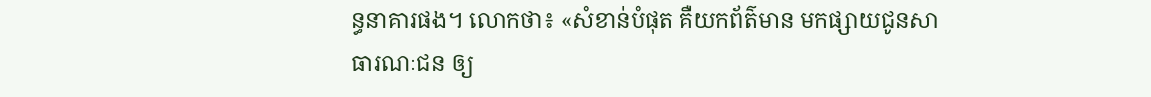ន្ធនាគារផង។ លោកថា៖ «សំខាន់បំផុត គឺយកព័ត៌មាន មកផ្សាយជូនសាធារណៈជន ឲ្យ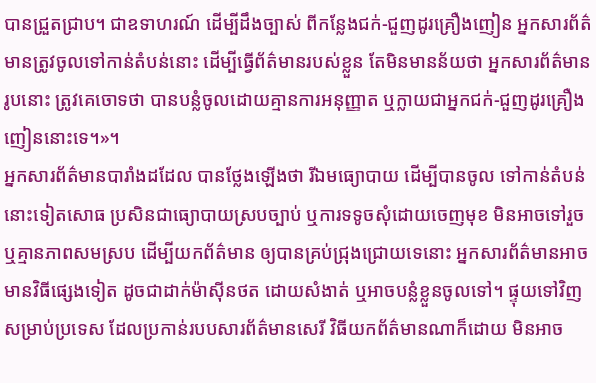បានជ្រួតជ្រាប។ ជាឧទាហរណ៍ ដើម្បីដឹងច្បាស់ ពីកន្លែងជក់-ជួញដូរគ្រឿងញៀន អ្នកសារព័ត៌មានត្រូវចូលទៅកាន់តំបន់នោះ ដើម្បីធ្វើព័ត៌មានរបស់ខ្លួន តែមិនមានន័យថា អ្នកសារព័ត៌មានរូបនោះ ត្រូវគេចោទថា បានបន្លំចូលដោយគ្មានការអនុញ្ញាត ឬក្លាយជាអ្នកជក់-ជួញដូរគ្រឿងញៀននោះទេ។»។
អ្នកសារព័ត៌មានបារាំងដដែល បានថ្លែងឡើងថា រីឯមធ្យោបាយ ដើម្បីបានចូល ទៅកាន់តំបន់នោះទៀតសោធ ប្រសិនជាធ្យោបាយស្របច្បាប់ ឬការទទូចសុំដោយចេញមុខ មិនអាចទៅរួច ឬគ្មានភាពសមស្រប ដើម្បីយកព័ត៌មាន ឲ្យបានគ្រប់ជ្រុងជ្រោយទេនោះ អ្នកសារព័ត៌មានអាចមានវិធីផ្សេងទៀត ដូចជាដាក់ម៉ាស៊ីនថត ដោយសំងាត់ ឬអាចបន្លំខ្លួនចូលទៅ។ ផ្ទុយទៅវិញ សម្រាប់ប្រទេស ដែលប្រកាន់របបសារព័ត៌មានសេរី វិធីយកព័ត៌មានណាក៏ដោយ មិនអាច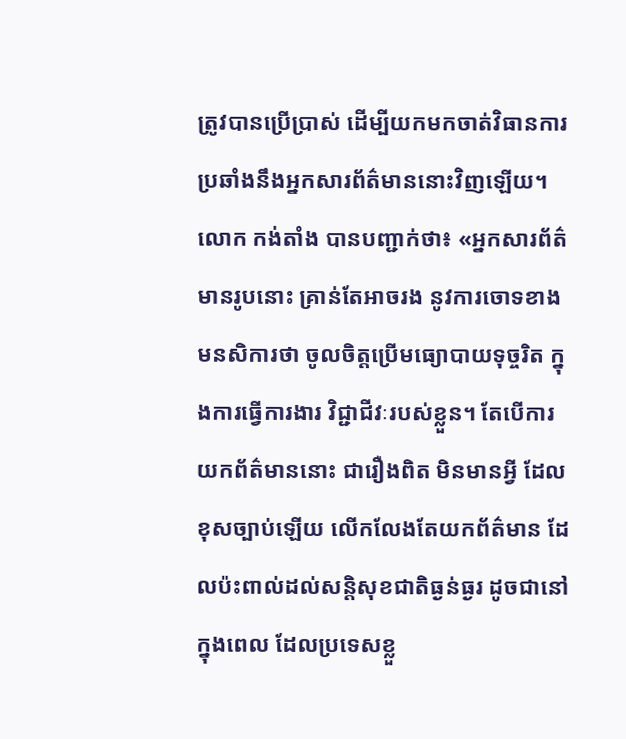ត្រូវបានប្រើប្រាស់ ដើម្បីយកមកចាត់វិធានការ ប្រឆាំងនឹងអ្នកសារព័ត៌មាននោះវិញឡើយ។
លោក កង់តាំង បានបញ្ជាក់ថា៖ «អ្នកសារព័ត៌មានរូបនោះ គ្រាន់តែអាចរង នូវការចោទខាងមនសិការថា ចូលចិត្តប្រើមធ្យោបាយទុច្ចរិត ក្នុងការធ្វើការងារ វិជ្ជាជីវៈរបស់ខ្លួន។ តែបើការយកព័ត៌មាននោះ ជារឿងពិត មិនមានអ្វី ដែលខុសច្បាប់ឡើយ លើកលែងតែយកព័ត៌មាន ដែលប៉ះពាល់ដល់សន្តិសុខជាតិធ្ងន់ធ្ងរ ដូចជានៅក្នុងពេល ដែលប្រទេសខ្លួ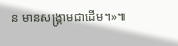ន មានសង្គ្រាមជាដើម។»៕